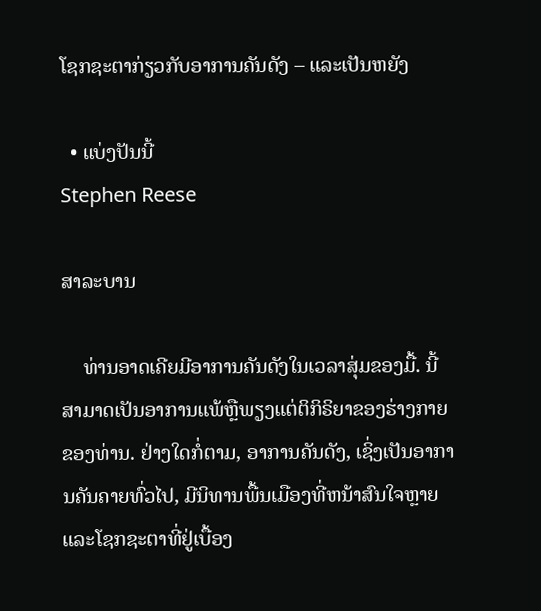ໂຊກຊະຕາກ່ຽວກັບອາການຄັນດັງ – ແລະເປັນຫຍັງ

  • ແບ່ງປັນນີ້
Stephen Reese

ສາລະບານ

    ທ່ານອາດເຄີຍມີອາການຄັນດັງໃນເວລາສຸ່ມຂອງມື້. ນີ້ສາມາດເປັນອາການແພ້ຫຼືພຽງແຕ່ຕິກິຣິຍາຂອງຮ່າງກາຍຂອງທ່ານ. ຢ່າງໃດກໍ່ຕາມ, ອາການຄັນດັງ, ເຊິ່ງເປັນອາການຄັນຄາຍທົ່ວໄປ, ມີນິທານພື້ນເມືອງທີ່ຫນ້າສົນໃຈຫຼາຍແລະໂຊກຊະຕາທີ່ຢູ່ເບື້ອງ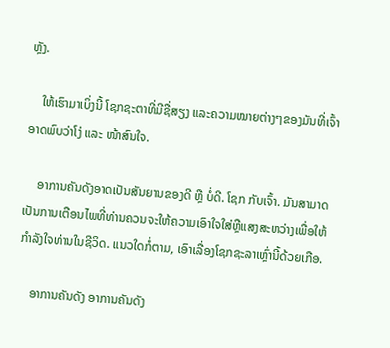ຫຼັງ.

    ໃຫ້ເຮົາມາເບິ່ງນີ້ ໂຊກຊະຕາທີ່ມີຊື່ສຽງ ແລະຄວາມໝາຍຕ່າງໆຂອງມັນທີ່ເຈົ້າອາດພົບວ່າໂງ່ ແລະ ໜ້າສົນໃຈ.

    ອາການຄັນດັງອາດເປັນສັນຍານຂອງດີ ຫຼື ບໍ່ດີ. ໂຊກ ກັບເຈົ້າ. ມັນສາມາດເປັນການເຕືອນໄພທີ່ທ່ານຄວນຈະໃຫ້ຄວາມເອົາໃຈໃສ່ຫຼືແສງສະຫວ່າງເພື່ອໃຫ້ກໍາລັງໃຈທ່ານໃນຊີວິດ. ແນວໃດກໍ່ຕາມ, ເອົາເລື່ອງໂຊກຊະລາເຫຼົ່ານີ້ດ້ວຍເກືອ.

    ອາການຄັນດັງ ອາການຄັນດັງ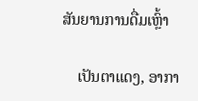ສັນຍານການດື່ມເຫຼົ້າ

    ເປັນຕາແດງ, ອາກາ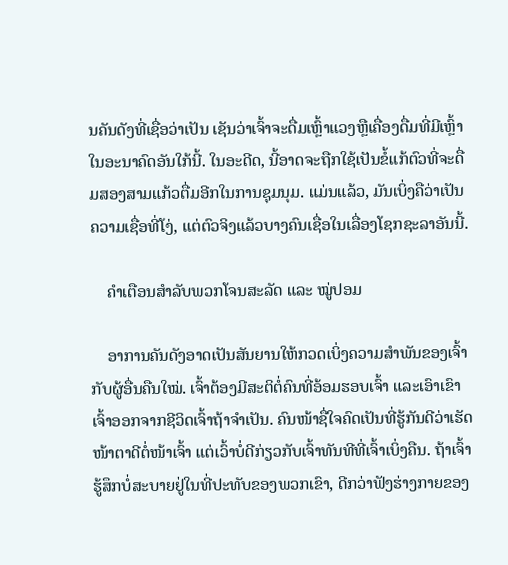ນຄັນດັງທີ່ເຊື່ອວ່າເປັນ ເຊັນວ່າເຈົ້າຈະດື່ມເຫຼົ້າແວງຫຼືເຄື່ອງດື່ມທີ່ມີເຫຼົ້າໃນອະນາຄົດອັນໃກ້ນີ້. ໃນອະດີດ, ນີ້ອາດຈະຖືກໃຊ້ເປັນຂໍ້ແກ້ຕົວທີ່ຈະດື່ມສອງສາມແກ້ວຕື່ມອີກໃນການຊຸມນຸມ. ແມ່ນແລ້ວ, ມັນເບິ່ງຄືວ່າເປັນຄວາມເຊື່ອທີ່ໂງ່, ແຕ່ຕົວຈິງແລ້ວບາງຄົນເຊື່ອໃນເລື່ອງໂຊກຊະລາອັນນີ້.

    ຄຳເຕືອນສຳລັບພວກໂຈນສະລັດ ແລະ ໝູ່ປອມ

    ອາການຄັນດັງອາດເປັນສັນຍານໃຫ້ກວດເບິ່ງຄວາມສຳພັນຂອງເຈົ້າກັບຜູ້ອື່ນຄືນໃໝ່. ເຈົ້າຕ້ອງມີສະຕິຕໍ່ຄົນທີ່ອ້ອມຮອບເຈົ້າ ແລະເອົາເຂົາເຈົ້າອອກຈາກຊີວິດເຈົ້າຖ້າຈຳເປັນ. ຄົນໜ້າຊື່ໃຈຄົດເປັນທີ່ຮູ້ກັນດີວ່າເຮັດໜ້າຕາດີຕໍ່ໜ້າເຈົ້າ ແຕ່ເວົ້າບໍ່ດີກ່ຽວກັບເຈົ້າທັນທີທີ່ເຈົ້າເບິ່ງຄືນ. ຖ້າເຈົ້າຮູ້ສຶກບໍ່ສະບາຍຢູ່ໃນທີ່ປະທັບຂອງພວກເຂົາ, ດີກວ່າຟັງຮ່າງກາຍຂອງ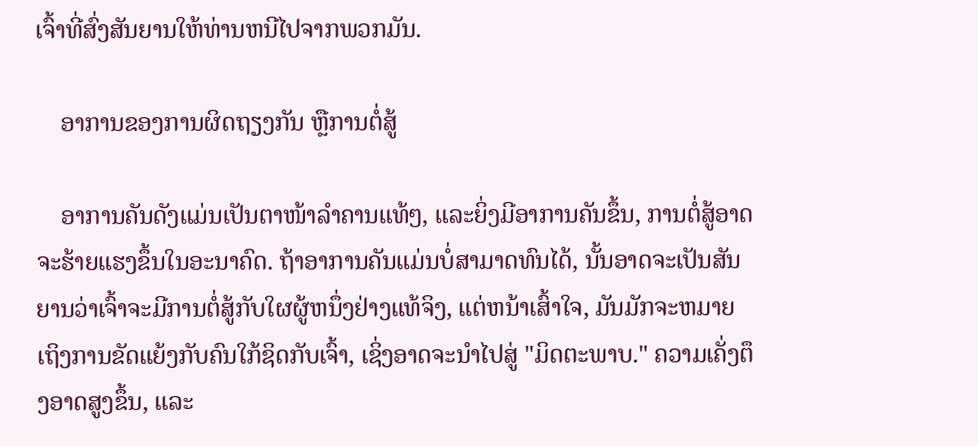ເຈົ້າທີ່ສົ່ງສັນຍານໃຫ້ທ່ານຫນີໄປຈາກພວກມັນ.

    ອາການຂອງການຜິດຖຽງກັນ ຫຼືການຕໍ່ສູ້

    ອາການຄັນດັງແມ່ນເປັນຕາໜ້າລຳຄານແທ້ໆ, ແລະຍິ່ງມີອາການຄັນຂຶ້ນ, ການຕໍ່ສູ້ອາດຈະຮ້າຍແຮງຂຶ້ນໃນອະນາຄົດ. ຖ້າອາການຄັນແມ່ນບໍ່ສາມາດທົນໄດ້, ນັ້ນອາດຈະເປັນສັນຍານວ່າເຈົ້າຈະມີການຕໍ່ສູ້ກັບໃຜຜູ້ຫນຶ່ງຢ່າງແທ້ຈິງ, ແຕ່ຫນ້າເສົ້າໃຈ, ມັນມັກຈະຫມາຍເຖິງການຂັດແຍ້ງກັບຄົນໃກ້ຊິດກັບເຈົ້າ, ເຊິ່ງອາດຈະນໍາໄປສູ່ "ມິດຕະພາບ." ຄວາມເຄັ່ງຕຶງອາດສູງຂຶ້ນ, ແລະ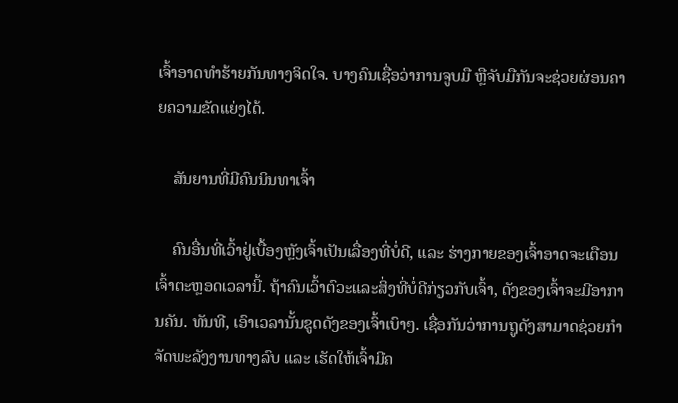ເຈົ້າອາດທຳຮ້າຍກັນທາງຈິດໃຈ. ບາງຄົນເຊື່ອວ່າການຈູບມື ຫຼືຈັບມືກັນຈະຊ່ວຍຜ່ອນຄາຍຄວາມຂັດແຍ່ງໄດ້.

    ສັນຍານທີ່ມີຄົນນິນທາເຈົ້າ

    ຄົນອື່ນທີ່ເວົ້າຢູ່ເບື້ອງຫຼັງເຈົ້າເປັນເລື່ອງທີ່ບໍ່ດີ, ແລະ ຮ່າງກາຍຂອງເຈົ້າອາດຈະເຕືອນເຈົ້າຕະຫຼອດເວລານີ້. ຖ້າຄົນເວົ້າຕົວະແລະສິ່ງທີ່ບໍ່ດີກ່ຽວກັບເຈົ້າ, ດັງຂອງເຈົ້າຈະມີອາການຄັນ. ທັນທີ, ເອົາເວລານັ້ນຂູດດັງຂອງເຈົ້າເບົາໆ. ເຊື່ອກັນວ່າການຖູດັງສາມາດຊ່ວຍກຳຈັດພະລັງງານທາງລົບ ແລະ ເຮັດໃຫ້ເຈົ້າມີຄ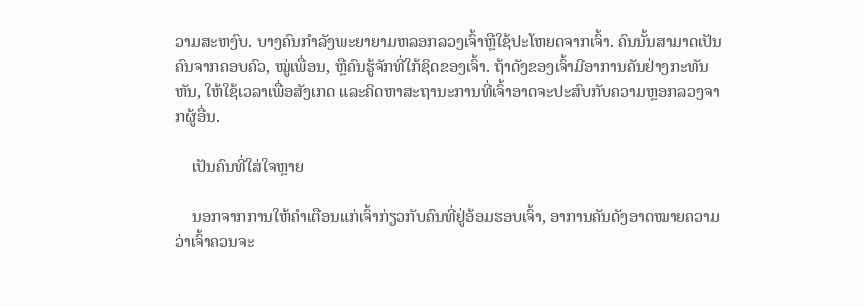ວາມສະຫງົບ. ບາງຄົນກໍາລັງພະຍາຍາມຫລອກລວງເຈົ້າຫຼືໃຊ້ປະໂຫຍດຈາກເຈົ້າ. ຄົນນັ້ນສາມາດເປັນຄົນຈາກຄອບຄົວ, ໝູ່ເພື່ອນ, ຫຼືຄົນຮູ້ຈັກທີ່ໃກ້ຊິດຂອງເຈົ້າ. ຖ້າດັງຂອງເຈົ້າມີອາການຄັນຢ່າງກະທັນຫັນ, ໃຫ້ໃຊ້ເວລາເພື່ອສັງເກດ ແລະຄິດຫາສະຖານະການທີ່ເຈົ້າອາດຈະປະສົບກັບຄວາມຫຼອກລວງຈາກຜູ້ອື່ນ.

    ເປັນຄົນທີ່ໃສ່ໃຈຫຼາຍ

    ນອກຈາກການໃຫ້ຄຳເຕືອນແກ່ເຈົ້າກ່ຽວກັບຄົນທີ່ຢູ່ອ້ອມຮອບເຈົ້າ, ອາການຄັນດັງອາດໝາຍຄວາມວ່າເຈົ້າຄວນຈະ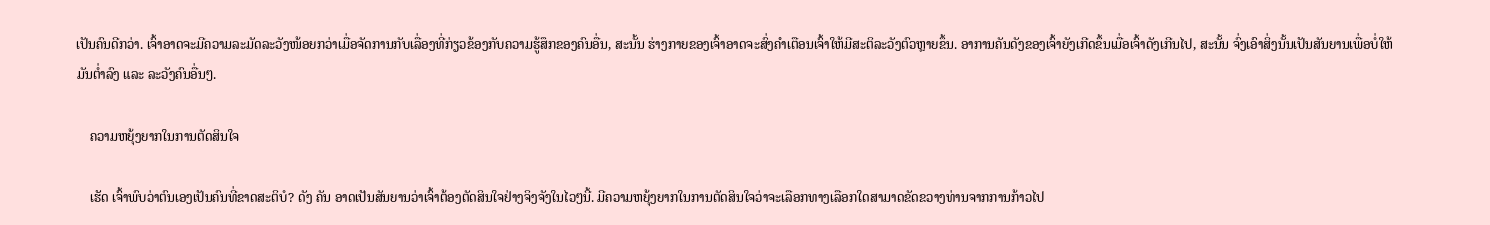ເປັນຄົນດີກວ່າ. ເຈົ້າອາດຈະມີຄວາມລະມັດລະວັງໜ້ອຍກວ່າເມື່ອຈັດການກັບເລື່ອງທີ່ກ່ຽວຂ້ອງກັບຄວາມຮູ້ສຶກຂອງຄົນອື່ນ, ສະນັ້ນ ຮ່າງກາຍຂອງເຈົ້າອາດຈະສົ່ງຄຳເຕືອນເຈົ້າໃຫ້ມີສະຕິລະວັງຕົວຫຼາຍຂຶ້ນ. ອາການຄັນດັງຂອງເຈົ້າຍັງເກີດຂຶ້ນເມື່ອເຈົ້າດັງເກີນໄປ, ສະນັ້ນ ຈົ່ງເອົາສິ່ງນັ້ນເປັນສັນຍານເພື່ອບໍ່ໃຫ້ມັນຕ່ຳລົງ ແລະ ລະວັງຄົນອື່ນໆ.

    ຄວາມຫຍຸ້ງຍາກໃນການຕັດສິນໃຈ

    ເຮັດ ເຈົ້າພົບວ່າຕົນເອງເປັນຄົນທີ່ຂາດສະຕິບໍ? ດັງ ຄັນ ອາດເປັນສັນຍານວ່າເຈົ້າຕ້ອງຕັດສິນໃຈຢ່າງຈິງຈັງໃນໄວໆນີ້. ມີຄວາມຫຍຸ້ງຍາກໃນການຕັດສິນໃຈວ່າຈະເລືອກທາງເລືອກໃດສາມາດຂັດຂວາງທ່ານຈາກການກ້າວໄປ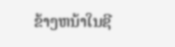ຂ້າງຫນ້າໃນຊີ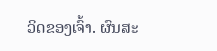ວິດຂອງເຈົ້າ. ຜົນສະ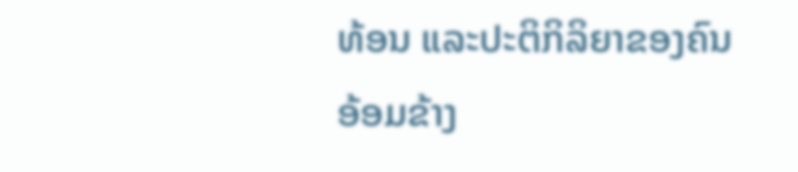ທ້ອນ ແລະປະຕິກິລິຍາຂອງຄົນອ້ອມຂ້າງ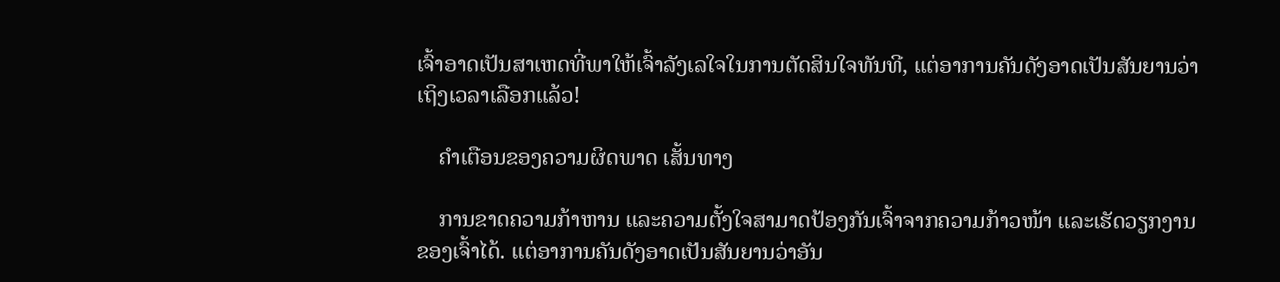ເຈົ້າອາດເປັນສາເຫດທີ່ພາໃຫ້ເຈົ້າລັງເລໃຈໃນການຕັດສິນໃຈທັນທີ, ແຕ່ອາການຄັນດັງອາດເປັນສັນຍານວ່າເຖິງເວລາເລືອກແລ້ວ!

    ຄຳເຕືອນຂອງຄວາມຜິດພາດ ເສັ້ນທາງ

    ການຂາດຄວາມກ້າຫານ ແລະຄວາມຕັ້ງໃຈສາມາດປ້ອງກັນເຈົ້າຈາກຄວາມກ້າວໜ້າ ແລະເຮັດວຽກງານຂອງເຈົ້າໄດ້. ແຕ່ອາການຄັນດັງອາດເປັນສັນຍານວ່າອັນ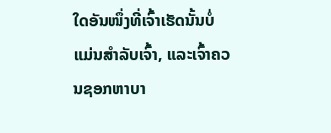ໃດອັນໜຶ່ງທີ່ເຈົ້າເຮັດນັ້ນບໍ່ແມ່ນສຳລັບເຈົ້າ, ແລະເຈົ້າຄວນຊອກຫາບາ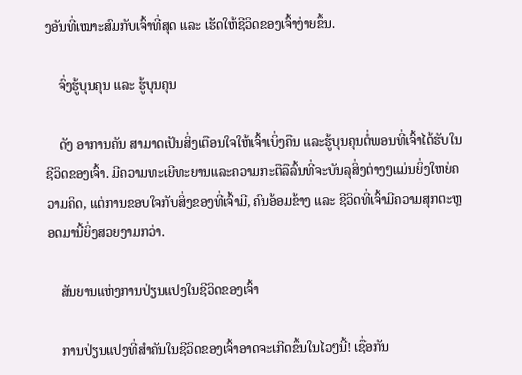ງອັນທີ່ເໝາະສົມກັບເຈົ້າທີ່ສຸດ ແລະ ເຮັດໃຫ້ຊີວິດຂອງເຈົ້າງ່າຍຂຶ້ນ.

    ຈົ່ງຮູ້ບຸນຄຸນ ແລະ ຮູ້ບຸນຄຸນ

    ດັງ ອາການຄັນ ສາມາດເປັນສິ່ງເຕືອນໃຈໃຫ້ເຈົ້າເບິ່ງຄືນ ແລະຮູ້ບຸນຄຸນຕໍ່ພອນທີ່ເຈົ້າໄດ້ຮັບໃນຊີວິດຂອງເຈົ້າ. ມີຄວາມທະເຍີທະຍານແລະຄວາມກະຕືລືລົ້ນທີ່ຈະບັນລຸສິ່ງຕ່າງໆແມ່ນຍິ່ງໃຫຍ່ຄວາມຄິດ, ແຕ່ການຂອບໃຈກັບສິ່ງຂອງທີ່ເຈົ້າມີ, ຄົນອ້ອມຂ້າງ ແລະ ຊີວິດທີ່ເຈົ້າມີຄວາມສຸກຕະຫຼອດມານີ້ຍິ່ງສວຍງາມກວ່າ.

    ສັນຍານແຫ່ງການປ່ຽນແປງໃນຊີວິດຂອງເຈົ້າ

    ການປ່ຽນແປງທີ່ສຳຄັນໃນຊີວິດຂອງເຈົ້າອາດຈະເກີດຂຶ້ນໃນໄວໆນີ້! ເຊື່ອກັນ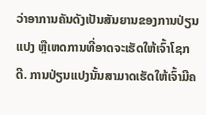ວ່າອາການຄັນດັງເປັນສັນຍານຂອງການປ່ຽນແປງ ຫຼືເຫດການທີ່ອາດຈະເຮັດໃຫ້ເຈົ້າໂຊກດີ. ການປ່ຽນແປງນັ້ນສາມາດເຮັດໃຫ້ເຈົ້າມີຄ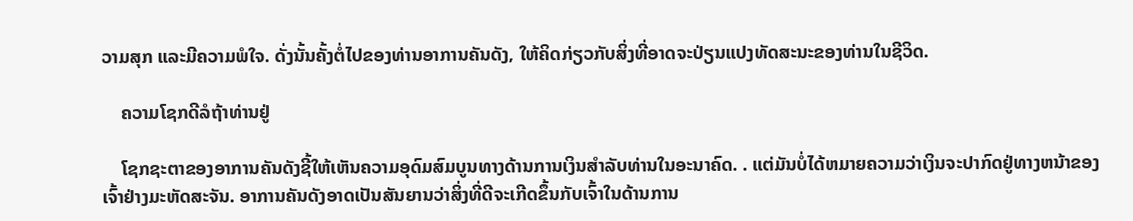ວາມສຸກ ແລະມີຄວາມພໍໃຈ. ດັ່ງນັ້ນຄັ້ງຕໍ່ໄປຂອງທ່ານອາການຄັນດັງ, ໃຫ້ຄິດກ່ຽວກັບສິ່ງທີ່ອາດຈະປ່ຽນແປງທັດສະນະຂອງທ່ານໃນຊີວິດ.

    ຄວາມໂຊກດີລໍຖ້າທ່ານຢູ່

    ໂຊກຊະຕາຂອງອາການຄັນດັງຊີ້ໃຫ້ເຫັນຄວາມອຸດົມສົມບູນທາງດ້ານການເງິນສໍາລັບທ່ານໃນອະນາຄົດ. . ແຕ່ມັນບໍ່ໄດ້ຫມາຍຄວາມວ່າເງິນຈະປາກົດຢູ່ທາງຫນ້າຂອງເຈົ້າຢ່າງມະຫັດສະຈັນ. ອາການຄັນດັງອາດເປັນສັນຍານວ່າສິ່ງທີ່ດີຈະເກີດຂຶ້ນກັບເຈົ້າໃນດ້ານການ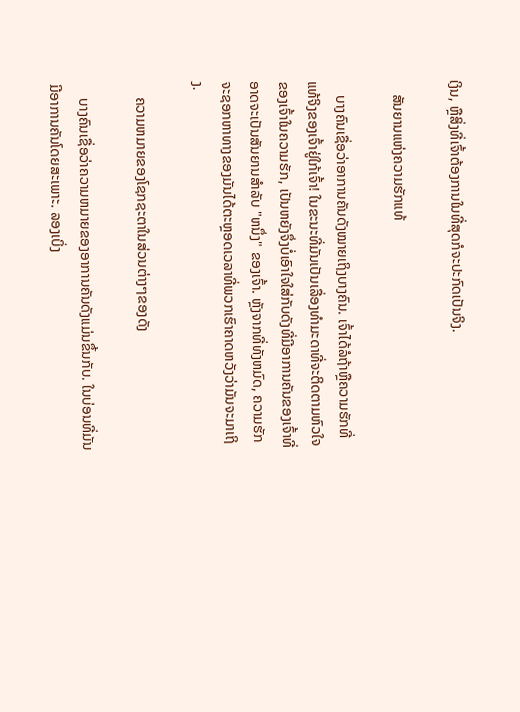ເງິນ, ຫຼືສິ່ງທີ່ເຈົ້າຕ້ອງການໃນທີ່ສຸດກໍຈະປະກົດເປັນຈິງ.

    ສັນຍານແຫ່ງຄວາມຮັກແທ້

    ບາງຄົນເຊື່ອວ່າອາການຄັນດັງໝາຍເຖິງບາງຄົນ. ເຈົ້າໄດ້ລໍຖ້າຫຼືຄວາມຮັກທີ່ແທ້ຈິງຂອງເຈົ້າຢູ່ໃກ້ເຈົ້າ! ໃນຂະນະທີ່ມັນເປັນເລື່ອງທໍາມະດາທີ່ຈະຕິດຕາມຫົວໃຈຂອງເຈົ້າໃນຄວາມຮັກ, ເປັນຫຍັງຈຶ່ງບໍ່ເອົາໃຈໃສ່ກັບດັງທີ່ມີອາການຄັນຂອງເຈົ້າທີ່ອາດຈະເປັນສັນຍານສໍາລັບ "ຫນຶ່ງ" ຂອງເຈົ້າ. ຫຼັງຈາກທີ່ທັງຫມົດ, ຄວາມຮັກຈະຊອກຫາທາງຂອງມັນໄດ້ຕະຫຼອດເວລາທີ່ພວກເຮົາຄາດຫວັງວ່າມັນຈະມາເຖິງ.

    ຄວາມຫມາຍຂອງໂຊກຊະຕາໃນສ່ວນຕ່າງໆຂອງດັງ

    ບາງຄົນເຊື່ອວ່າຄວາມຫມາຍຂອງອາການຄັນດັງແມ່ນຂຶ້ນກັບ. ໃນບ່ອນທີ່ມັນມີອາການຄັນໂດຍສະເພາະ. ລອງເບິ່ງ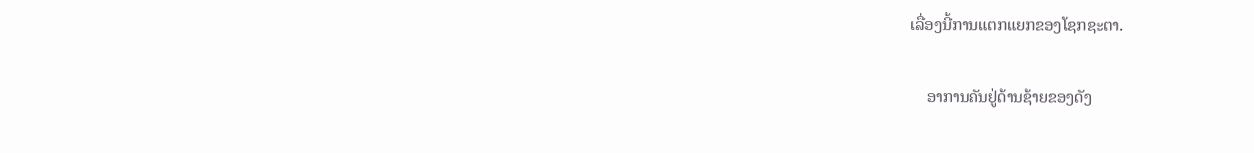ເລື່ອງນີ້ການແຕກແຍກຂອງໂຊກຊະຕາ.

    ອາການຄັນຢູ່ດ້ານຊ້າຍຂອງດັງ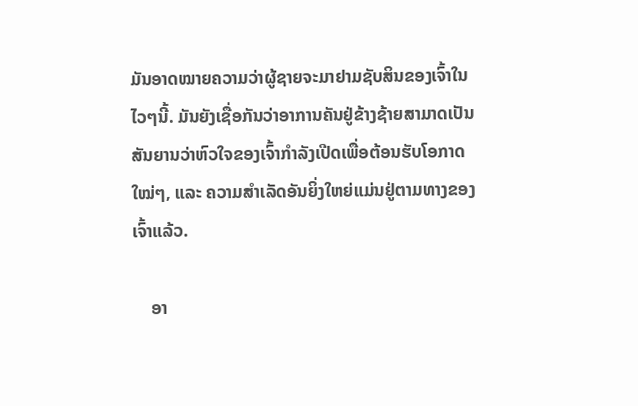ມັນອາດໝາຍຄວາມວ່າຜູ້ຊາຍຈະມາຢາມຊັບສິນຂອງເຈົ້າໃນໄວໆນີ້. ມັນຍັງເຊື່ອກັນວ່າອາການຄັນຢູ່ຂ້າງຊ້າຍສາມາດເປັນສັນຍານວ່າຫົວໃຈຂອງເຈົ້າກຳລັງເປີດເພື່ອຕ້ອນຮັບໂອກາດໃໝ່ໆ, ແລະ ຄວາມສຳເລັດອັນຍິ່ງໃຫຍ່ແມ່ນຢູ່ຕາມທາງຂອງເຈົ້າແລ້ວ.

    ອາ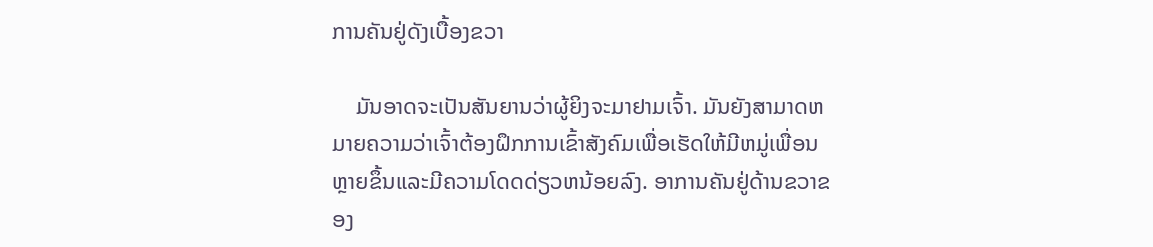ການຄັນຢູ່ດັງເບື້ອງຂວາ

    ມັນອາດຈະເປັນສັນຍານວ່າຜູ້ຍິງຈະມາຢາມເຈົ້າ. ມັນຍັງສາມາດຫມາຍຄວາມວ່າເຈົ້າຕ້ອງຝຶກການເຂົ້າສັງຄົມເພື່ອເຮັດໃຫ້ມີຫມູ່ເພື່ອນຫຼາຍຂຶ້ນແລະມີຄວາມໂດດດ່ຽວຫນ້ອຍລົງ. ອາການຄັນຢູ່ດ້ານຂວາຂອງ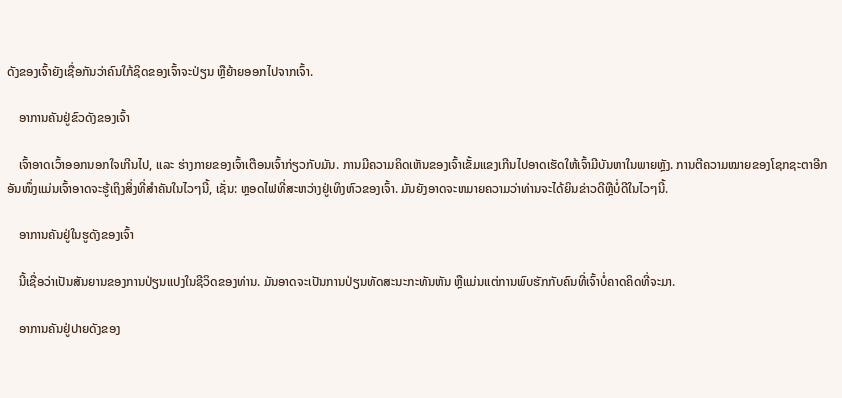ດັງຂອງເຈົ້າຍັງເຊື່ອກັນວ່າຄົນໃກ້ຊິດຂອງເຈົ້າຈະປ່ຽນ ຫຼືຍ້າຍອອກໄປຈາກເຈົ້າ.

    ອາການຄັນຢູ່ຂົວດັງຂອງເຈົ້າ

    ເຈົ້າອາດເວົ້າອອກນອກໃຈເກີນໄປ, ແລະ ຮ່າງກາຍຂອງເຈົ້າເຕືອນເຈົ້າກ່ຽວກັບມັນ. ການມີຄວາມຄິດເຫັນຂອງເຈົ້າເຂັ້ມແຂງເກີນໄປອາດເຮັດໃຫ້ເຈົ້າມີບັນຫາໃນພາຍຫຼັງ. ການຕີຄວາມໝາຍຂອງໂຊກຊະຕາອີກອັນໜຶ່ງແມ່ນເຈົ້າອາດຈະຮູ້ເຖິງສິ່ງທີ່ສໍາຄັນໃນໄວໆນີ້, ເຊັ່ນ: ຫຼອດໄຟທີ່ສະຫວ່າງຢູ່ເທິງຫົວຂອງເຈົ້າ. ມັນຍັງອາດຈະຫມາຍຄວາມວ່າທ່ານຈະໄດ້ຍິນຂ່າວດີຫຼືບໍ່ດີໃນໄວໆນີ້.

    ອາການຄັນຢູ່ໃນຮູດັງຂອງເຈົ້າ

    ນີ້ເຊື່ອວ່າເປັນສັນຍານຂອງການປ່ຽນແປງໃນຊີວິດຂອງທ່ານ. ມັນອາດຈະເປັນການປ່ຽນທັດສະນະກະທັນຫັນ ຫຼືແມ່ນແຕ່ການພົບຮັກກັບຄົນທີ່ເຈົ້າບໍ່ຄາດຄິດທີ່ຈະມາ.

    ອາການຄັນຢູ່ປາຍດັງຂອງ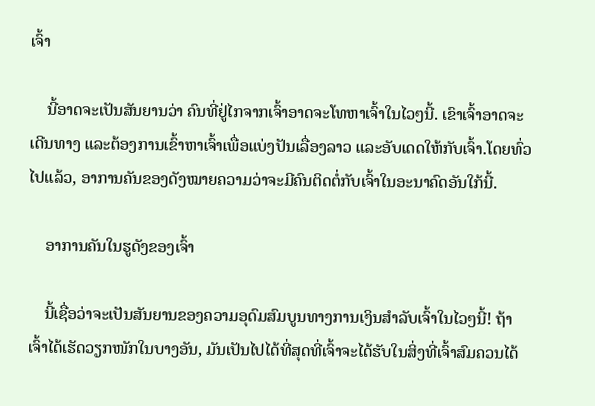ເຈົ້າ

    ນີ້ອາດຈະເປັນສັນຍານວ່າ ຄົນທີ່ຢູ່ໄກຈາກເຈົ້າອາດຈະໂທຫາເຈົ້າໃນໄວໆນີ້. ເຂົາເຈົ້າອາດຈະເດີນທາງ ແລະຕ້ອງການເຂົ້າຫາເຈົ້າເພື່ອແບ່ງປັນເລື່ອງລາວ ແລະອັບເດດໃຫ້ກັບເຈົ້າ.ໂດຍທົ່ວໄປແລ້ວ, ອາການຄັນຂອງດັງໝາຍຄວາມວ່າຈະມີຄົນຕິດຕໍ່ກັບເຈົ້າໃນອະນາຄົດອັນໃກ້ນີ້.

    ອາການຄັນໃນຮູດັງຂອງເຈົ້າ

    ນີ້ເຊື່ອວ່າຈະເປັນສັນຍານຂອງຄວາມອຸດົມສົມບູນທາງການເງິນສຳລັບເຈົ້າໃນໄວໆນີ້! ຖ້າເຈົ້າໄດ້ເຮັດວຽກໜັກໃນບາງອັນ, ມັນເປັນໄປໄດ້ທີ່ສຸດທີ່ເຈົ້າຈະໄດ້ຮັບໃນສິ່ງທີ່ເຈົ້າສົມຄວນໄດ້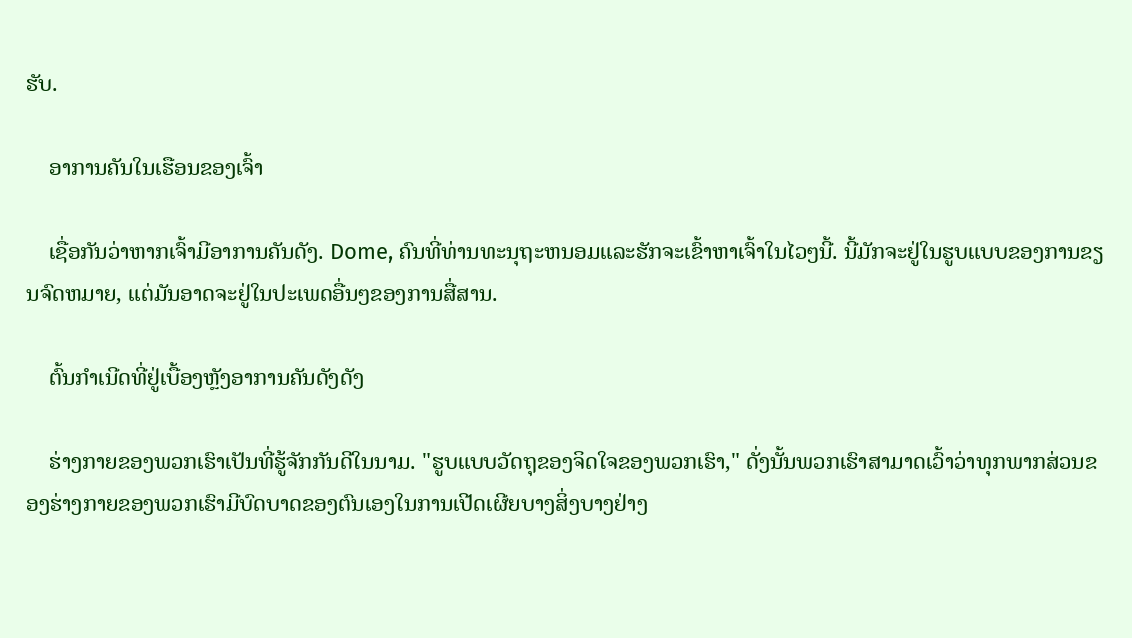ຮັບ.

    ອາການຄັນໃນເຮືອນຂອງເຈົ້າ

    ເຊື່ອກັນວ່າຫາກເຈົ້າມີອາການຄັນດັງ. Dome, ຄົນທີ່ທ່ານທະນຸຖະຫນອມແລະຮັກຈະເຂົ້າຫາເຈົ້າໃນໄວໆນີ້. ນີ້ມັກຈະຢູ່ໃນຮູບແບບຂອງການຂຽນຈົດຫມາຍ, ແຕ່ມັນອາດຈະຢູ່ໃນປະເພດອື່ນໆຂອງການສື່ສານ.

    ຕົ້ນກໍາເນີດທີ່ຢູ່ເບື້ອງຫຼັງອາການຄັນດັງດັງ

    ຮ່າງກາຍຂອງພວກເຮົາເປັນທີ່ຮູ້ຈັກກັນດີໃນນາມ. "ຮູບແບບວັດຖຸຂອງຈິດໃຈຂອງພວກເຮົາ," ດັ່ງນັ້ນພວກເຮົາສາມາດເວົ້າວ່າທຸກພາກສ່ວນຂອງຮ່າງກາຍຂອງພວກເຮົາມີບົດບາດຂອງຕົນເອງໃນການເປີດເຜີຍບາງສິ່ງບາງຢ່າງ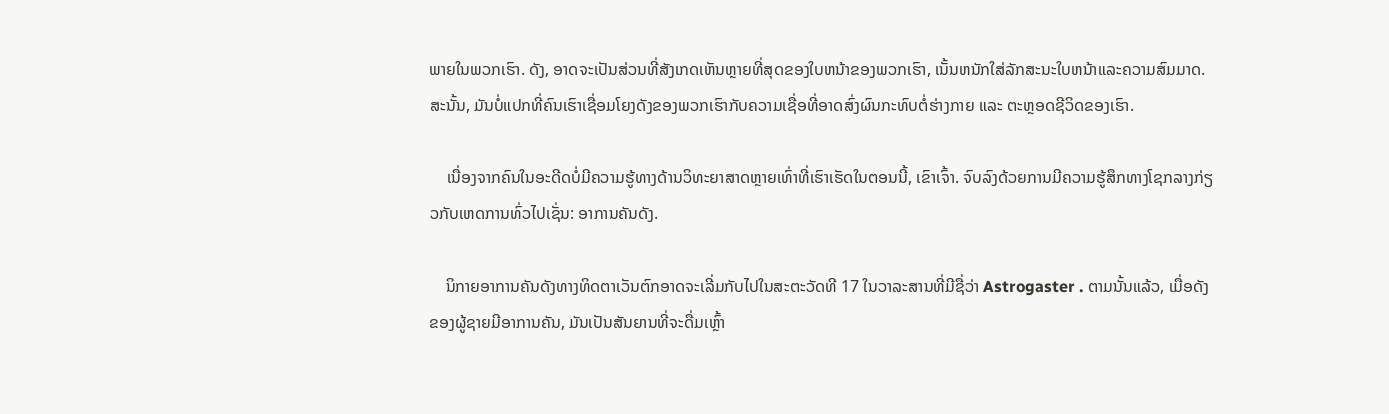ພາຍໃນພວກເຮົາ. ດັງ, ອາດຈະເປັນສ່ວນທີ່ສັງເກດເຫັນຫຼາຍທີ່ສຸດຂອງໃບຫນ້າຂອງພວກເຮົາ, ເນັ້ນຫນັກໃສ່ລັກສະນະໃບຫນ້າແລະຄວາມສົມມາດ. ສະນັ້ນ, ມັນບໍ່ແປກທີ່ຄົນເຮົາເຊື່ອມໂຍງດັງຂອງພວກເຮົາກັບຄວາມເຊື່ອທີ່ອາດສົ່ງຜົນກະທົບຕໍ່ຮ່າງກາຍ ແລະ ຕະຫຼອດຊີວິດຂອງເຮົາ.

    ເນື່ອງຈາກຄົນໃນອະດີດບໍ່ມີຄວາມຮູ້ທາງດ້ານວິທະຍາສາດຫຼາຍເທົ່າທີ່ເຮົາເຮັດໃນຕອນນີ້, ເຂົາເຈົ້າ. ຈົບລົງດ້ວຍການມີຄວາມຮູ້ສຶກທາງໂຊກລາງກ່ຽວກັບເຫດການທົ່ວໄປເຊັ່ນ: ອາການຄັນດັງ.

    ນິກາຍອາການຄັນດັງທາງທິດຕາເວັນຕົກອາດຈະເລີ່ມກັບໄປໃນສະຕະວັດທີ 17 ໃນວາລະສານທີ່ມີຊື່ວ່າ Astrogaster . ຕາມນັ້ນແລ້ວ, ເມື່ອດັງຂອງຜູ້ຊາຍມີອາການຄັນ, ມັນເປັນສັນຍານທີ່ຈະດື່ມເຫຼົ້າ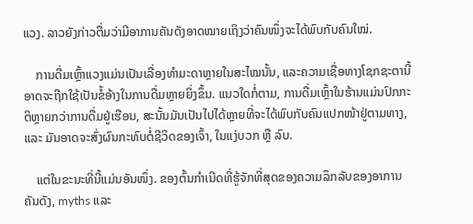ແວງ. ລາວຍັງກ່າວຕື່ມວ່າມີອາການຄັນດັງອາດໝາຍເຖິງວ່າຄົນໜຶ່ງຈະໄດ້ພົບກັບຄົນໃໝ່.

    ການດື່ມເຫຼົ້າແວງແມ່ນເປັນເລື່ອງທຳມະດາຫຼາຍໃນສະໄໝນັ້ນ, ແລະຄວາມເຊື່ອທາງໂຊກຊະຕານີ້ອາດຈະຖືກໃຊ້ເປັນຂໍ້ອ້າງໃນການດື່ມຫຼາຍຍິ່ງຂຶ້ນ. ແນວໃດກໍ່ຕາມ, ການດື່ມເຫຼົ້າໃນຮ້ານແມ່ນປົກກະຕິຫຼາຍກວ່າການດື່ມຢູ່ເຮືອນ, ສະນັ້ນມັນເປັນໄປໄດ້ຫຼາຍທີ່ຈະໄດ້ພົບກັບຄົນແປກໜ້າຢູ່ຕາມທາງ, ແລະ ມັນອາດຈະສົ່ງຜົນກະທົບຕໍ່ຊີວິດຂອງເຈົ້າ, ໃນແງ່ບວກ ຫຼື ລົບ.

    ແຕ່ໃນຂະນະທີ່ນີ້ແມ່ນອັນໜຶ່ງ. ຂອງຕົ້ນກໍາເນີດທີ່ຮູ້ຈັກທີ່ສຸດຂອງຄວາມລຶກລັບຂອງອາການຄັນດັງ, myths ແລະ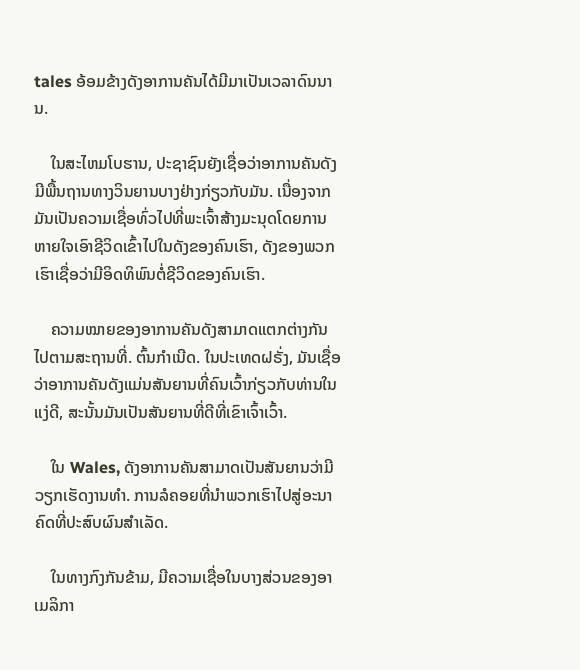tales ອ້ອມຂ້າງດັງອາການຄັນໄດ້ມີມາເປັນເວລາດົນນານ.

    ໃນສະໄຫມໂບຮານ, ປະຊາຊົນຍັງເຊື່ອວ່າອາການຄັນດັງມີພື້ນຖານທາງວິນຍານບາງຢ່າງກ່ຽວກັບມັນ. ເນື່ອງຈາກມັນເປັນຄວາມເຊື່ອທົ່ວໄປທີ່ພະເຈົ້າສ້າງມະນຸດໂດຍການຫາຍໃຈເອົາຊີວິດເຂົ້າໄປໃນດັງຂອງຄົນເຮົາ, ດັງຂອງພວກເຮົາເຊື່ອວ່າມີອິດທິພົນຕໍ່ຊີວິດຂອງຄົນເຮົາ.

    ຄວາມໝາຍຂອງອາການຄັນດັງສາມາດແຕກຕ່າງກັນໄປຕາມສະຖານທີ່. ຕົ້ນກໍາເນີດ. ໃນປະເທດຝຣັ່ງ, ມັນເຊື່ອວ່າອາການຄັນດັງແມ່ນສັນຍານທີ່ຄົນເວົ້າກ່ຽວກັບທ່ານໃນແງ່ດີ, ສະນັ້ນມັນເປັນສັນຍານທີ່ດີທີ່ເຂົາເຈົ້າເວົ້າ.

    ໃນ Wales, ດັງອາການຄັນສາມາດເປັນສັນຍານວ່າມີວຽກເຮັດງານທໍາ. ການລໍຄອຍທີ່ນຳພວກເຮົາໄປສູ່ອະນາຄົດທີ່ປະສົບຜົນສຳເລັດ.

    ໃນທາງກົງກັນຂ້າມ, ມີຄວາມເຊື່ອໃນບາງສ່ວນຂອງອາເມລິກາ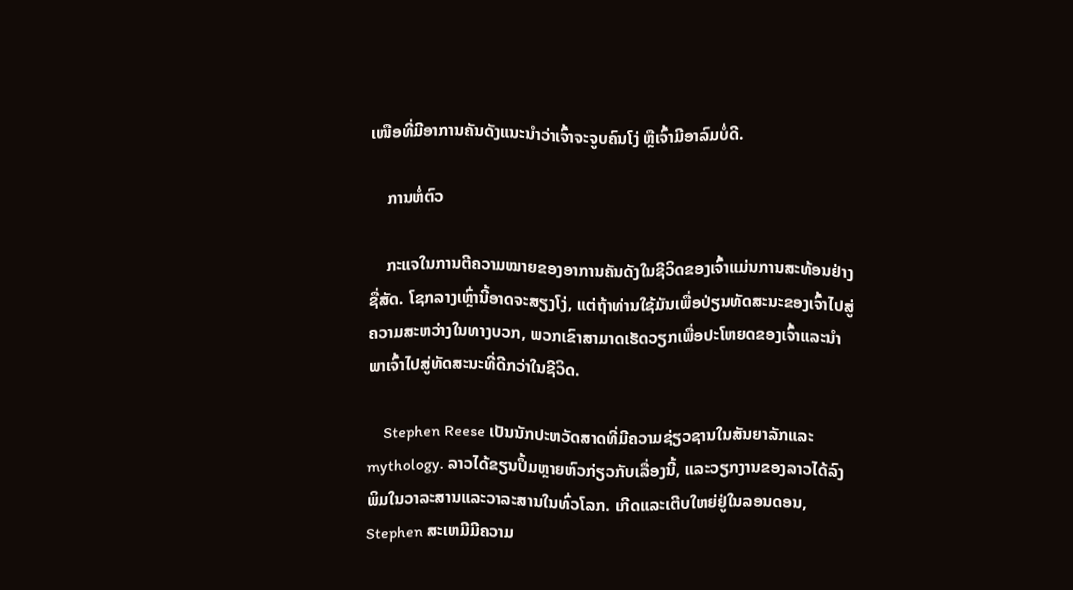ເໜືອທີ່ມີອາການຄັນດັງແນະນຳວ່າເຈົ້າຈະຈູບຄົນໂງ່ ຫຼືເຈົ້າມີອາລົມບໍ່ດີ.

    ການຫໍ່ຕົວ

    ກະແຈໃນການຕີຄວາມໝາຍຂອງອາການຄັນດັງໃນຊີວິດຂອງເຈົ້າແມ່ນການສະທ້ອນຢ່າງຊື່ສັດ. ໂຊກລາງເຫຼົ່ານີ້ອາດຈະສຽງໂງ່, ແຕ່ຖ້າທ່ານໃຊ້ມັນເພື່ອປ່ຽນທັດສະນະຂອງເຈົ້າໄປສູ່ຄວາມສະຫວ່າງໃນທາງບວກ, ພວກເຂົາສາມາດເຮັດວຽກເພື່ອປະໂຫຍດຂອງເຈົ້າແລະນໍາພາເຈົ້າໄປສູ່ທັດສະນະທີ່ດີກວ່າໃນຊີວິດ.

    Stephen Reese ເປັນນັກປະຫວັດສາດທີ່ມີຄວາມຊ່ຽວຊານໃນສັນຍາລັກແລະ mythology. ລາວໄດ້ຂຽນປຶ້ມຫຼາຍຫົວກ່ຽວກັບເລື່ອງນີ້, ແລະວຽກງານຂອງລາວໄດ້ລົງພິມໃນວາລະສານແລະວາລະສານໃນທົ່ວໂລກ. ເກີດແລະເຕີບໃຫຍ່ຢູ່ໃນລອນດອນ, Stephen ສະເຫມີມີຄວາມ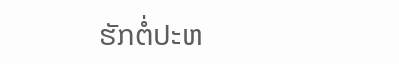ຮັກຕໍ່ປະຫ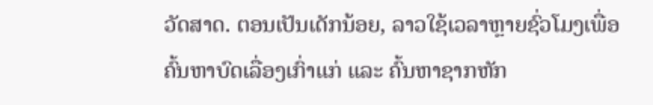ວັດສາດ. ຕອນເປັນເດັກນ້ອຍ, ລາວໃຊ້ເວລາຫຼາຍຊົ່ວໂມງເພື່ອຄົ້ນຫາບົດເລື່ອງເກົ່າແກ່ ແລະ ຄົ້ນຫາຊາກຫັກ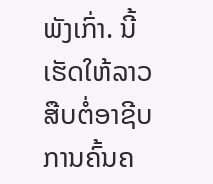ພັງເກົ່າ. ນີ້ເຮັດໃຫ້ລາວສືບຕໍ່ອາຊີບການຄົ້ນຄ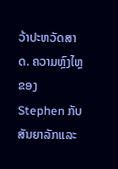ວ້າປະຫວັດສາດ. ຄວາມຫຼົງໄຫຼຂອງ Stephen ກັບສັນຍາລັກແລະ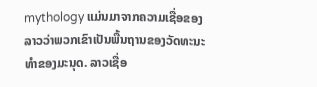mythology ແມ່ນມາຈາກຄວາມເຊື່ອຂອງລາວວ່າພວກເຂົາເປັນພື້ນຖານຂອງວັດທະນະທໍາຂອງມະນຸດ. ລາວເຊື່ອ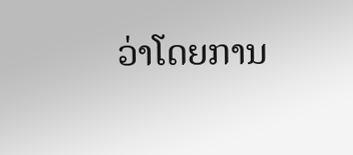ວ່າໂດຍການ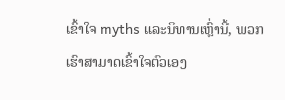ເຂົ້າໃຈ myths ແລະນິທານເຫຼົ່ານີ້, ພວກເຮົາສາມາດເຂົ້າໃຈຕົວເອງ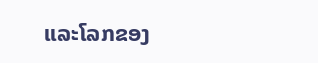ແລະໂລກຂອງ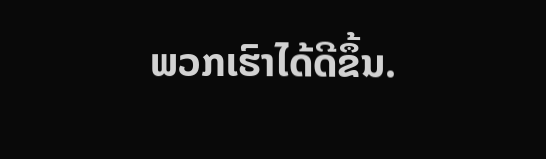ພວກເຮົາໄດ້ດີຂຶ້ນ.